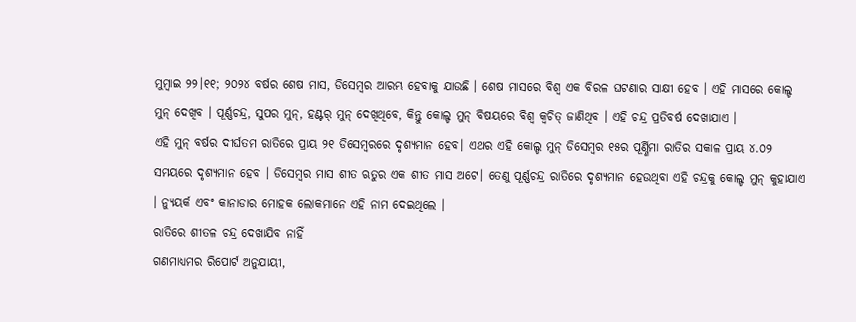ମୁମ୍ଵାଇ ୨୨।୧୧; ୨୦୨୪ ବର୍ଷର ଶେଷ ମାସ, ଡିସେମ୍ବର ଆରମ୍ଭ ହେବାକୁ ଯାଉଛି । ଶେଷ ମାସରେ ବିଶ୍ୱ ଏକ ବିରଳ ଘଟଣାର ସାକ୍ଷୀ ହେବ । ଏହି ମାସରେ କୋଲ୍ଡ ମୁନ୍ ଦେଖିବ । ପୂର୍ଣ୍ଣଚନ୍ଦ୍ର, ସୁପର ମୁନ୍, ହଣ୍ଟର୍ ମୁନ୍ ଦେଖିଥିବେ, କିନ୍ତୁ କୋଲ୍ଡ ମୁନ୍ ବିଷୟରେ ବିଶ୍ଵ କ୍ୱଚିତ୍ ଜାଣିଥିବ । ଏହି ଚନ୍ଦ୍ର ପ୍ରତିବର୍ଷ ଦେଖାଯାଏ ।
ଏହି ମୁନ୍ ବର୍ଷର ଦୀର୍ଘତମ ରାତିରେ ପ୍ରାୟ ୨୧ ଡିସେମ୍ବରରେ ଦୃଶ୍ୟମାନ ହେବ। ଏଥର ଏହି କୋଲ୍ଡ ମୁନ୍ ଡିସେମ୍ବର ୧୫ର ପୂର୍ଣ୍ଣିମା ରାତିର ସକାଳ ପ୍ରାୟ ୪.୦୨ ସମୟରେ ଦୃଶ୍ୟମାନ ହେବ । ଡିସେମ୍ବର ମାସ ଶୀତ ଋତୁର ଏକ ଶୀତ ମାସ ଅଟେ। ତେଣୁ ପୂର୍ଣ୍ଣଚନ୍ଦ୍ର ରାତିରେ ଦୃଶ୍ୟମାନ ହେଉଥିବା ଏହି ଚନ୍ଦ୍ରକୁ କୋଲ୍ଡ ମୁନ୍ କୁହାଯାଏ । ନ୍ୟୁୟର୍କ ଏବଂ କାନାଡାର ମୋହକ ଲୋକମାନେ ଏହି ନାମ ଦେଇଥିଲେ ।
ରାତିରେ ଶୀତଳ ଚନ୍ଦ୍ର ଦେଖାଯିବ ନାହିଁ
ଗଣମାଧ୍ୟମର ରିପୋର୍ଟ ଅନୁଯାୟୀ,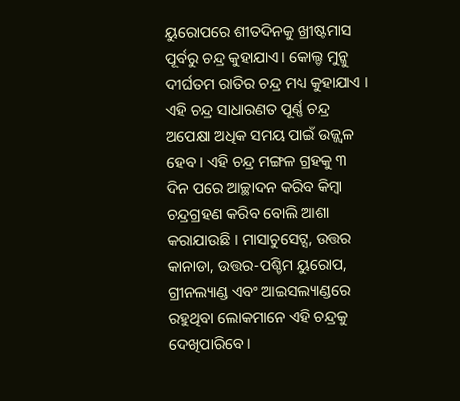ୟୁରୋପରେ ଶୀତଦିନକୁ ଖ୍ରୀଷ୍ଟମାସ ପୂର୍ବରୁ ଚନ୍ଦ୍ର କୁହାଯାଏ। କୋଲ୍ଡ ମୁନ୍କୁ ଦୀର୍ଘତମ ରାତିର ଚନ୍ଦ୍ର ମଧ୍ୟ କୁହାଯାଏ । ଏହି ଚନ୍ଦ୍ର ସାଧାରଣତ ପୂର୍ଣ୍ଣ ଚନ୍ଦ୍ର ଅପେକ୍ଷା ଅଧିକ ସମୟ ପାଇଁ ଉଜ୍ଜ୍ୱଳ ହେବ । ଏହି ଚନ୍ଦ୍ର ମଙ୍ଗଳ ଗ୍ରହକୁ ୩ ଦିନ ପରେ ଆଚ୍ଛାଦନ କରିବ କିମ୍ବା ଚନ୍ଦ୍ରଗ୍ରହଣ କରିବ ବୋଲି ଆଶା କରାଯାଉଛି । ମାସାଚୁସେଟ୍ସ, ଉତ୍ତର କାନାଡା, ଉତ୍ତର-ପଶ୍ଚିମ ୟୁରୋପ, ଗ୍ରୀନଲ୍ୟାଣ୍ଡ ଏବଂ ଆଇସଲ୍ୟାଣ୍ଡରେ ରହୁଥିବା ଲୋକମାନେ ଏହି ଚନ୍ଦ୍ରକୁ ଦେଖିପାରିବେ ।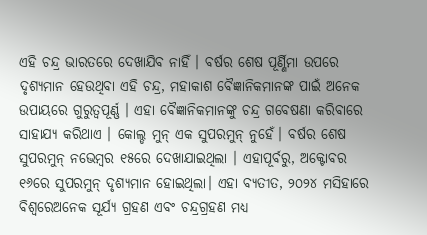ଏହି ଚନ୍ଦ୍ର ଭାରତରେ ଦେଖାଯିବ ନାହିଁ । ବର୍ଷର ଶେଷ ପୂର୍ଣ୍ଣିମା ଉପରେ ଦୃଶ୍ୟମାନ ହେଉଥିବା ଏହି ଚନ୍ଦ୍ର, ମହାକାଶ ବୈଜ୍ଞାନିକମାନଙ୍କ ପାଇଁ ଅନେକ ଉପାୟରେ ଗୁରୁତ୍ୱପୂର୍ଣ୍ଣ । ଏହା ବୈଜ୍ଞାନିକମାନଙ୍କୁ ଚନ୍ଦ୍ର ଗବେଷଣା କରିବାରେ ସାହାଯ୍ୟ କରିଥାଏ । କୋଲ୍ଡ ମୁନ୍ ଏକ ସୁପରମୁନ୍ ନୁହେଁ। ବର୍ଷର ଶେଷ ସୁପରମୁନ୍ ନଭେମ୍ବର ୧୫ରେ ଦେଖାଯାଇଥିଲା । ଏହାପୂର୍ବରୁ, ଅକ୍ଟୋବର ୧୬ରେ ସୁପରମୁନ୍ ଦୃଶ୍ୟମାନ ହୋଇଥିଲା। ଏହା ବ୍ୟତୀତ, ୨୦୨୪ ମସିହାରେ ବିଶ୍ଵରେଅନେକ ସୂର୍ଯ୍ୟ ଗ୍ରହଣ ଏବଂ ଚନ୍ଦ୍ରଗ୍ରହଣ ମଧ୍ୟ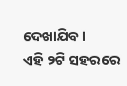ଦେଖାଯିବ ।
ଏହି ୨ଟି ସହରରେ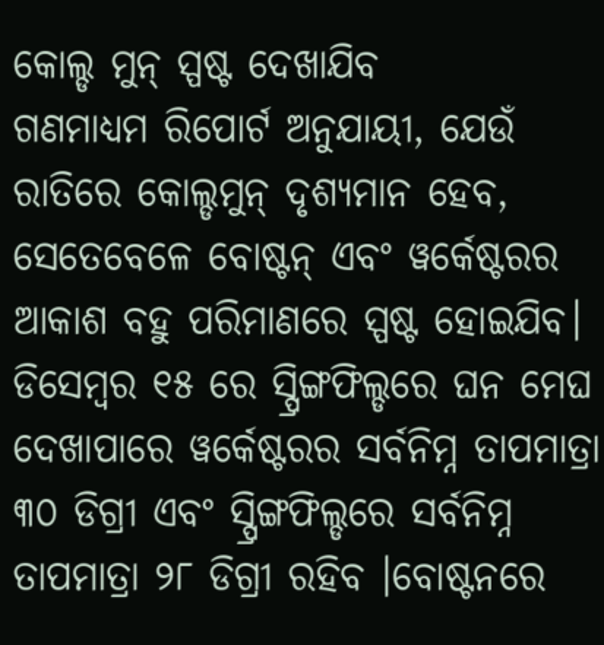କୋଲ୍ଡ ମୁନ୍ ସ୍ପଷ୍ଟ ଦେଖାଯିବ
ଗଣମାଧ୍ୟମ ରିପୋର୍ଟ ଅନୁଯାୟୀ, ଯେଉଁ ରାତିରେ କୋଲ୍ଡମୁନ୍ ଦୃଶ୍ୟମାନ ହେବ, ସେତେବେଳେ ବୋଷ୍ଟନ୍ ଏବଂ ୱର୍କେଷ୍ଟରର ଆକାଶ ବହୁ ପରିମାଣରେ ସ୍ପଷ୍ଟ ହୋଇଯିବ। ଡିସେମ୍ବର ୧୫ ରେ ସ୍ପ୍ରିଙ୍ଗଫିଲ୍ଡରେ ଘନ ମେଘ ଦେଖାପାରେ ୱର୍କେଷ୍ଟରର ସର୍ବନିମ୍ନ ତାପମାତ୍ରା ୩୦ ଡିଗ୍ରୀ ଏବଂ ସ୍ପ୍ରିଙ୍ଗଫିଲ୍ଡରେ ସର୍ବନିମ୍ନ ତାପମାତ୍ରା ୨୮ ଡିଗ୍ରୀ ରହିବ ।ବୋଷ୍ଟନରେ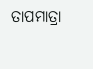ତାପମାତ୍ରା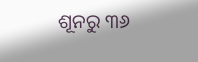ଶୂନରୁ ୩୬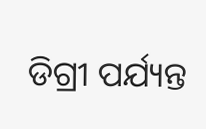ଡିଗ୍ରୀ ପର୍ଯ୍ୟନ୍ତ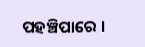ପହଞ୍ଚିପାରେ ।